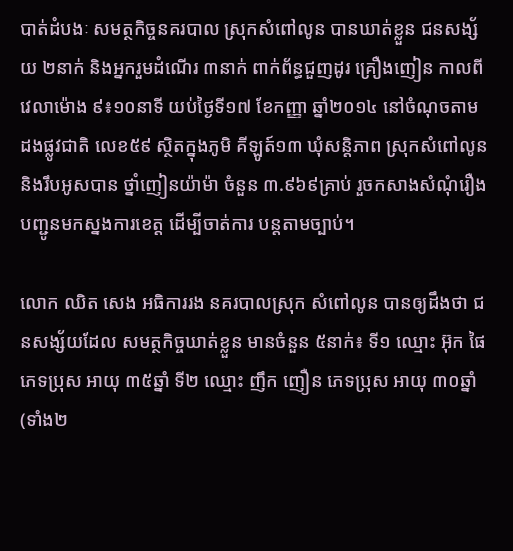បាត់ដំបងៈ សមត្ថកិច្ចនគរបាល ស្រុកសំពៅលូន បានឃាត់ខ្លួន ជនសង្ស័យ ២នាក់ និងអ្នករួមដំណើរ ៣នាក់ ពាក់ព័ន្ធជួញដូរ គ្រឿងញៀន កាលពីវេលាម៉ោង ៩៖១០នាទី យប់ថ្ងៃទី១៧ ខែកញ្ញា ឆ្នាំ២០១៤ នៅចំណុចតាម ដងផ្លូវជាតិ លេខ៥៩ ស្ថិតក្នុងភូមិ គីឡូត៍១៣ ឃុំសន្តិភាព ស្រុកសំពៅលូន និងរឹបអូសបាន ថ្នាំញៀនយ៉ាម៉ា ចំនួន ៣.៩៦៩គ្រាប់ រួចកសាងសំណុំរឿង បញ្ជូនមកស្នងការខេត្ត ដើម្បីចាត់ការ បន្តតាមច្បាប់។

លោក ឈិត សេង អធិការរង នគរបាលស្រុក សំពៅលូន បានឲ្យដឹងថា ជនសង្ស័យដែល សមត្ថកិច្ចឃាត់ខ្លួន មានចំនួន ៥នាក់៖ ទី១ ឈ្មោះ អ៊ុក ផៃ ភេទប្រុស អាយុ ៣៥ឆ្នាំ ទី២ ឈ្មោះ ញឹក ញឿន ភេទប្រុស អាយុ ៣០ឆ្នាំ (ទាំង២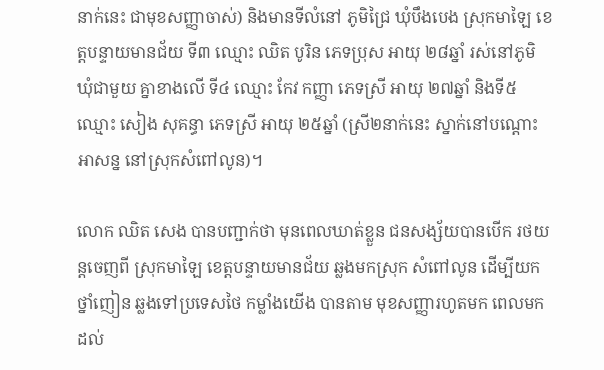នាក់នេះ ជាមុខសញ្ញាចាស់) និងមានទីលំនៅ ភូមិជ្រៃ ឃុំបឹងបេង ស្រុកមាឡៃ ខេត្តបន្ទាយមានជ័យ ទី៣ ឈ្មោះ ឈិត បូរិន ភេទប្រុស អាយុ ២៨ឆ្នាំ រស់នៅភូមិ ឃុំជាមួយ គ្នាខាងលើ ទី៤ ឈ្មោះ កែវ កញ្ញា ភេទស្រី អាយុ ២៧ឆ្នាំ និងទី៥ ឈ្មោះ សៀង សុគន្ធា ភេទស្រី អាយុ ២៥ឆ្នាំ (ស្រី២នាក់នេះ ស្នាក់នៅបណ្តោះអាសន្ន នៅស្រុកសំពៅលូន)។

លោក ឈិត សេង បានបញ្ជាក់ថា មុនពេលឃាត់ខ្លួន ជនសង្ស័យបានបើក រថយន្តចេញពី ស្រុកមាឡៃ ខេត្តបន្ទាយមានជ័យ ឆ្លងមកស្រុក សំពៅលូន ដើម្បីយកថ្នាំញៀន ឆ្លងទៅប្រទេសថៃ កម្លាំងយើង បានតាម មុខសញ្ញារហូតមក ពេលមកដល់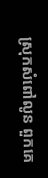ស្រុកសំពៅលូន ពួកគេ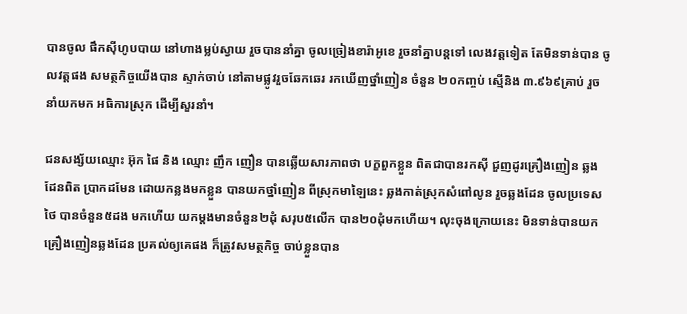បានចូល ផឹកស៊ីហូបបាយ នៅហាងម្លប់ស្វាយ រួចបាននាំគ្នា ចូលច្រៀងខារ៉ាអូខេ រួចនាំគ្នាបន្តទៅ លេងវត្តទៀត តែមិនទាន់បាន ចូលវត្តផង សមត្ថកិច្ចយើងបាន ស្ទាក់ចាប់ នៅតាមផ្លូវរួចឆែកឆេរ រកឃើញថ្នាំញៀន ចំនួន ២០កញ្ចប់ ស្មើនិង ៣.៩៦៩គ្រាប់ រួចនាំយកមក អធិការស្រុក ដើម្បីសួរនាំ។

ជនសង្ស័យឈ្មោះ អ៊ុក ផៃ និង ឈ្មោះ ញឹក ញឿន បានឆ្លើយសារភាពថា បក្ខពួកខ្លួន ពិតជាបានរកស៊ី ជួញដូរគ្រឿងញៀន ឆ្លងដែនពិត ប្រាកដមែន ដោយកន្លងមកខ្លួន បានយកថ្នាំញៀន ពីស្រុកមាឡៃនេះ ឆ្លងកាត់ស្រុកសំពៅលូន រួចឆ្លងដែន ចូលប្រទេសថៃ បានចំនួន៥ដង មកហើយ យកម្តងមានចំនួន២ដុំ សរុប៥លើក បាន២០ដុំមកហើយ។ លុះចុងក្រោយនេះ មិនទាន់បានយក គ្រឿងញៀនឆ្លងដែន ប្រគល់ឲ្យគេផង ក៏ត្រូវសមត្ថកិច្ច ចាប់ខ្លួនបាន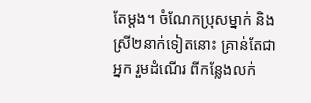តែម្តង។ ចំណែកប្រុសម្នាក់ និងស្រី២នាក់ទៀតនោះ គ្រាន់តែជាអ្នក រួមដំណើរ ពីកន្លែងលក់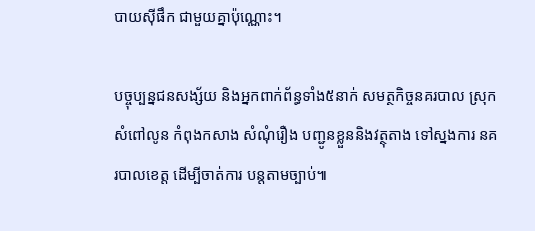បាយស៊ីផឹក ជាមួយគ្នាប៉ុណ្ណោះ។

បច្ចុប្បន្នជនសង្ស័យ និងអ្នកពាក់ព័ន្ធទាំង៥នាក់ សមត្ថកិច្ចនគរបាល ស្រុកសំពៅលូន កំពុងកសាង សំណុំរឿង បញ្ជូនខ្លួននិងវត្ថុតាង ទៅស្នងការ នគរបាលខេត្ត ដើម្បីចាត់ការ បន្តតាមច្បាប់៕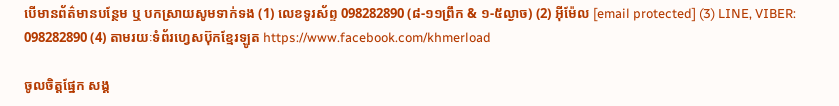បើមានព័ត៌មានបន្ថែម ឬ បកស្រាយសូមទាក់ទង (1) លេខទូរស័ព្ទ 098282890 (៨-១១ព្រឹក & ១-៥ល្ងាច) (2) អ៊ីម៉ែល [email protected] (3) LINE, VIBER: 098282890 (4) តាមរយៈទំព័រហ្វេសប៊ុកខ្មែរឡូត https://www.facebook.com/khmerload

ចូលចិត្តផ្នែក សង្គ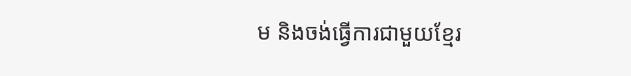ម និងចង់ធ្វើការជាមួយខ្មែរ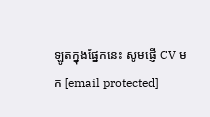ឡូតក្នុងផ្នែកនេះ សូមផ្ញើ CV មក [email protected]